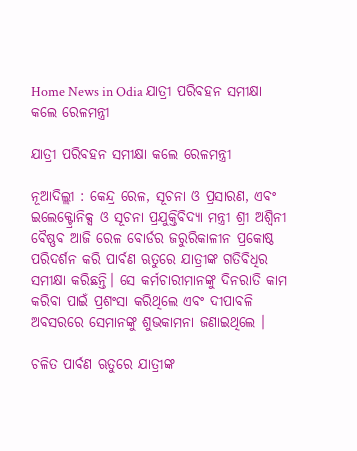Home News in Odia ଯାତ୍ରୀ ପରିବହନ ସମୀକ୍ଷା କଲେ ରେଳମନ୍ତ୍ରୀ

ଯାତ୍ରୀ ପରିବହନ ସମୀକ୍ଷା କଲେ ରେଳମନ୍ତ୍ରୀ

ନୂଆଦିଲ୍ଲୀ : କେନ୍ଦ୍ର ରେଳ, ସୂଚନା ଓ ପ୍ରସାରଣ, ଏବଂ ଇଲେକ୍ଟ୍ରୋନିକ୍ସ ଓ ସୂଚନା ପ୍ରଯୁକ୍ତିବିଦ୍ୟା ମନ୍ତ୍ରୀ ଶ୍ରୀ ଅଶ୍ୱିନୀ ବୈଷ୍ଣବ ଆଜି ରେଳ ବୋର୍ଡର ଜରୁରିକାଳୀନ ପ୍ରକୋଷ୍ଠ ପରିଦର୍ଶନ କରି ପାର୍ବଣ ଋତୁରେ ଯାତ୍ରୀଙ୍କ ଗତିବିଧିର ସମୀକ୍ଷା କରିଛନ୍ତି। ସେ କର୍ମଚାରୀମାନଙ୍କୁ ଦିନରାତି କାମ କରିବା ପାଇଁ ପ୍ରଶଂସା କରିଥିଲେ ଏବଂ ଦୀପାବଳି ଅବସରରେ ସେମାନଙ୍କୁ ଶୁଭକାମନା ଜଣାଇଥିଲେ ।

ଚଳିତ ପାର୍ବଣ ଋତୁରେ ଯାତ୍ରୀଙ୍କ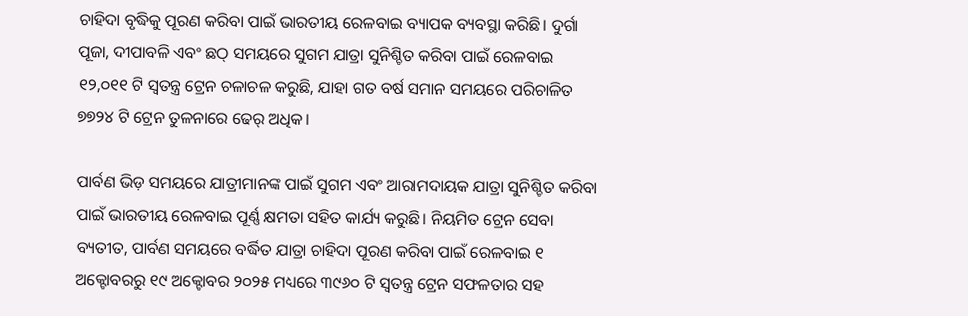ଚାହିଦା ବୃଦ୍ଧିକୁ ପୂରଣ କରିବା ପାଇଁ ଭାରତୀୟ ରେଳବାଇ ବ୍ୟାପକ ବ୍ୟବସ୍ଥା କରିଛି। ଦୁର୍ଗା ପୂଜା, ଦୀପାବଳି ଏବଂ ଛଠ୍‌ ସମୟରେ ସୁଗମ ଯାତ୍ରା ସୁନିଶ୍ଚିତ କରିବା ପାଇଁ ରେଳବାଇ ୧୨,୦୧୧ ଟି ସ୍ୱତନ୍ତ୍ର ଟ୍ରେନ ଚଳାଚଳ କରୁଛି, ଯାହା ଗତ ବର୍ଷ ସମାନ ସମୟରେ ପରିଚାଳିତ ୭୭୨୪ ଟି ଟ୍ରେନ ତୁଳନାରେ ଢେର୍‌ ଅଧିକ।

ପାର୍ବଣ ଭିଡ଼ ସମୟରେ ଯାତ୍ରୀମାନଙ୍କ ପାଇଁ ସୁଗମ ଏବଂ ଆରାମଦାୟକ ଯାତ୍ରା ସୁନିଶ୍ଚିତ କରିବା ପାଇଁ ଭାରତୀୟ ରେଳବାଇ ପୂର୍ଣ୍ଣ କ୍ଷମତା ସହିତ କାର୍ଯ୍ୟ କରୁଛି। ନିୟମିତ ଟ୍ରେନ ସେବା ବ୍ୟତୀତ, ପାର୍ବଣ ସମୟରେ ବର୍ଦ୍ଧିତ ଯାତ୍ରା ଚାହିଦା ପୂରଣ କରିବା ପାଇଁ ରେଳବାଇ ୧ ଅକ୍ଟୋବରରୁ ୧୯ ଅକ୍ଟୋବର ୨୦୨୫ ମଧ୍ୟରେ ୩୯୬୦ ଟି ସ୍ୱତନ୍ତ୍ର ଟ୍ରେନ ସଫଳତାର ସହ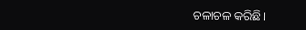ଚଳାଚଳ କରିଛି।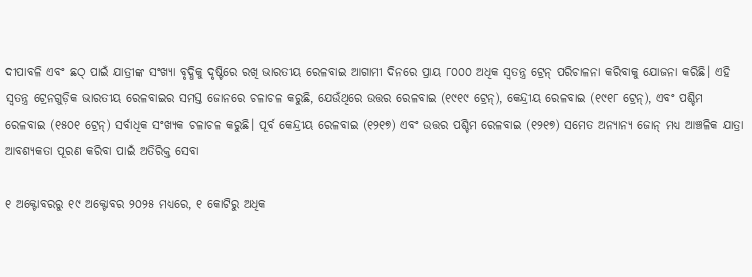ଦୀପାବଳି ଏବଂ ଛଠ୍‌ ପାଇଁ ଯାତ୍ରୀଙ୍କ ସଂଖ୍ୟା ବୃଦ୍ଧିକୁ ଦୃଷ୍ଟିରେ ରଖି ଭାରତୀୟ ରେଳବାଇ ଆଗାମୀ ଦିନରେ ପ୍ରାୟ ୮୦୦୦ ଅଧିକ ସ୍ୱତନ୍ତ୍ର ଟ୍ରେନ୍ ପରିଚାଳନା କରିବାକୁ ଯୋଜନା କରିଛି। ଏହି ସ୍ୱତନ୍ତ୍ର ଟ୍ରେନଗୁଡ଼ିକ ଭାରତୀୟ ରେଳବାଇର ସମସ୍ତ ଜୋନରେ ଚଳାଚଳ କରୁଛି, ଯେଉଁଥିରେ ଉତ୍ତର ରେଳବାଇ (୧୯୧୯ ଟ୍ରେନ୍), କେନ୍ଦ୍ରୀୟ ରେଳବାଇ (୧୯୧୮ ଟ୍ରେନ୍), ଏବଂ ପଶ୍ଚିମ ରେଳବାଇ (୧୫୦୧ ଟ୍ରେନ୍) ସର୍ବାଧିକ ସଂଖ୍ୟକ ଚଳାଚଳ କରୁଛି। ପୂର୍ବ କେନ୍ଦ୍ରୀୟ ରେଳବାଇ (୧୨୧୭) ଏବଂ ଉତ୍ତର ପଶ୍ଚିମ ରେଳବାଇ (୧୨୧୭) ସମେତ ଅନ୍ୟାନ୍ୟ ଜୋନ୍ ମଧ୍ୟ ଆଞ୍ଚଳିକ ଯାତ୍ରା ଆବଶ୍ୟକତା ପୂରଣ କରିବା ପାଇଁ ଅତିରିକ୍ତ ସେବା

୧ ଅକ୍ଟୋବରରୁ ୧୯ ଅକ୍ଟୋବର ୨୦୨୫ ମଧ୍ୟରେ, ୧ କୋଟିରୁ ଅଧିକ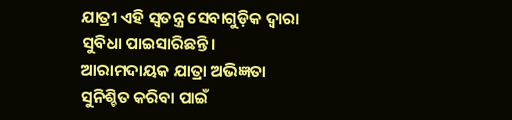ଯାତ୍ରୀ ଏହି ସ୍ୱତନ୍ତ୍ର ସେବାଗୁଡ଼ିକ ଦ୍ୱାରା ସୁବିଧା ପାଇସାରିଛନ୍ତି। ଆରାମଦାୟକ ଯାତ୍ରା ଅଭିଜ୍ଞତା ସୁନିଶ୍ଚିତ କରିବା ପାଇଁ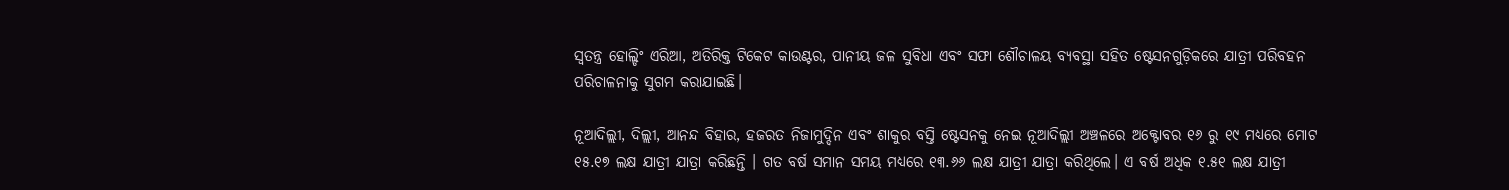ସ୍ୱତନ୍ତ୍ର ହୋଲ୍ଡିଂ ଏରିଆ, ଅତିରିକ୍ତ ଟିକେଟ କାଉଣ୍ଟର, ପାନୀୟ ଜଳ ସୁବିଧା ଏବଂ ସଫା ଶୌଚାଳୟ ବ୍ୟବସ୍ଥା ସହିତ ଷ୍ଟେସନଗୁଡ଼ିକରେ ଯାତ୍ରୀ ପରିବହନ ପରିଚାଳନାକୁ ସୁଗମ କରାଯାଇଛି।

ନୂଆଦିଲ୍ଲୀ, ଦିଲ୍ଲୀ, ଆନନ୍ଦ ବିହାର, ହଜରତ ନିଜାମୁଦ୍ଦିନ ଏବଂ ଶାକୁର ବସ୍ତି ଷ୍ଟେସନକୁ ନେଇ ନୂଆଦିଲ୍ଲୀ ଅଞ୍ଚଳରେ ଅକ୍ଟୋବର ୧୬ ରୁ ୧୯ ମଧ୍ୟରେ ମୋଟ ୧୫.୧୭ ଲକ୍ଷ ଯାତ୍ରୀ ଯାତ୍ରା କରିଛନ୍ତି । ଗତ ବର୍ଷ ସମାନ ସମୟ ମଧ୍ୟରେ ୧୩.୬୬ ଲକ୍ଷ ଯାତ୍ରୀ ଯାତ୍ରା କରିଥିଲେ। ଏ ବର୍ଷ ଅଧିକ ୧.୫୧ ଲକ୍ଷ ଯାତ୍ରୀ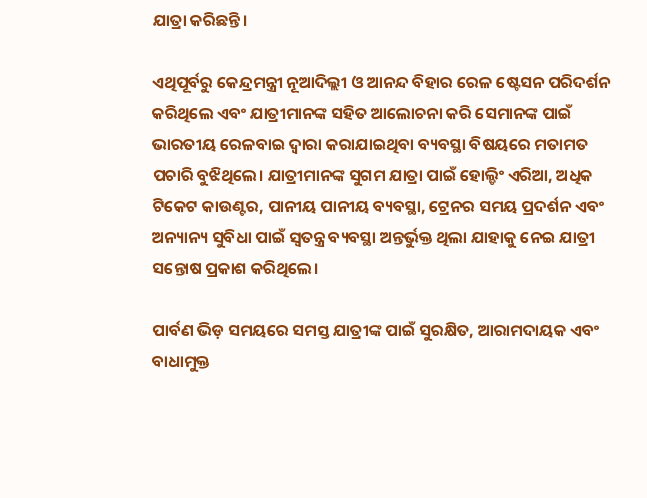ଯାତ୍ରା କରିଛନ୍ତି।

ଏଥିପୂର୍ବରୁ କେନ୍ଦ୍ରମନ୍ତ୍ରୀ ନୂଆଦିଲ୍ଲୀ ଓ ଆନନ୍ଦ ବିହାର ରେଳ ଷ୍ଟେସନ ପରିଦର୍ଶନ କରିଥିଲେ ଏବଂ ଯାତ୍ରୀମାନଙ୍କ ସହିତ ଆଲୋଚନା କରି ସେମାନଙ୍କ ପାଇଁ ଭାରତୀୟ ରେଳବାଇ ଦ୍ୱାରା କରାଯାଇଥିବା ବ୍ୟବସ୍ଥା ବିଷୟରେ ମତାମତ ପଚାରି ବୁଝିଥିଲେ। ଯାତ୍ରୀମାନଙ୍କ ସୁଗମ ଯାତ୍ରା ପାଇଁ ହୋଲ୍ଡିଂ ଏରିଆ, ଅଧିକ ଟିକେଟ କାଉଣ୍ଟର, ପାନୀୟ ପାନୀୟ ବ୍ୟବସ୍ଥା, ଟ୍ରେନର ସମୟ ପ୍ରଦର୍ଶନ ଏବଂ ଅନ୍ୟାନ୍ୟ ସୁବିଧା ପାଇଁ ସ୍ୱତନ୍ତ୍ର ବ୍ୟବସ୍ଥା ଅନ୍ତର୍ଭୁକ୍ତ ଥିଲା ଯାହାକୁ ନେଇ ଯାତ୍ରୀ ସନ୍ତୋଷ ପ୍ରକାଶ କରିଥିଲେ।

ପାର୍ବଣ ଭିଡ଼ ସମୟରେ ସମସ୍ତ ଯାତ୍ରୀଙ୍କ ପାଇଁ ସୁରକ୍ଷିତ, ଆରାମଦାୟକ ଏବଂ ବାଧାମୁକ୍ତ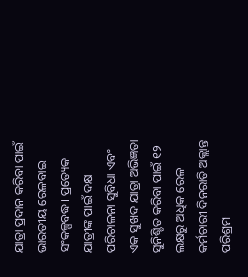ଯାତ୍ରା ପ୍ରଦାନ କରିବା ପାଇଁ ଭାରତୀୟ ରେଳବାଇ ସଂକଳ୍ପବଦ୍ଧ। ପ୍ରତ୍ୟେକ ଯାତ୍ରୀଙ୍କ ପାଇଁ ଦକ୍ଷ ପରିଚାଳନା ସୁବିଧା ଏବଂ ଏକ ସୁଖଦ ଯାତ୍ରା ଅଭିଜ୍ଞତା ସୁନିଶ୍ଚିତ କରିବା ପାଇଁ ୧୨ ଲକ୍ଷରୁ ଅଧିକ ରେଳ କର୍ମଚାରୀ ଦିନରାତି ଅକ୍ଲାନ୍ତ ପରିଶ୍ରମ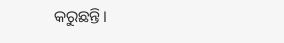କରୁଛନ୍ତି।